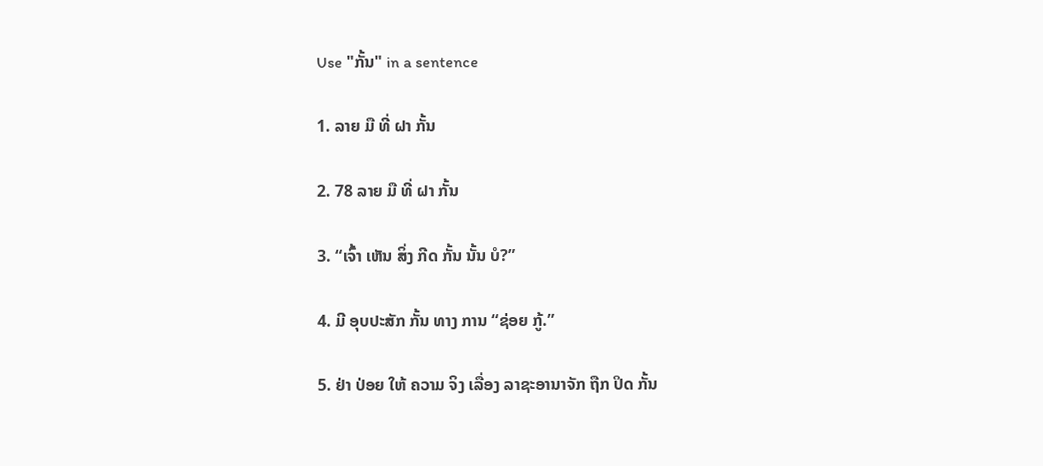Use "ກັ້ນ" in a sentence

1. ລາຍ ມື ທີ່ ຝາ ກັ້ນ

2. 78 ລາຍ ມື ທີ່ ຝາ ກັ້ນ

3. “ເຈົ້າ ເຫັນ ສິ່ງ ກີດ ກັ້ນ ນັ້ນ ບໍ?”

4. ມີ ອຸບປະສັກ ກັ້ນ ທາງ ການ “ຊ່ອຍ ກູ້.”

5. ຢ່າ ປ່ອຍ ໃຫ້ ຄວາມ ຈິງ ເລື່ອງ ລາຊະອານາຈັກ ຖືກ ປິດ ກັ້ນ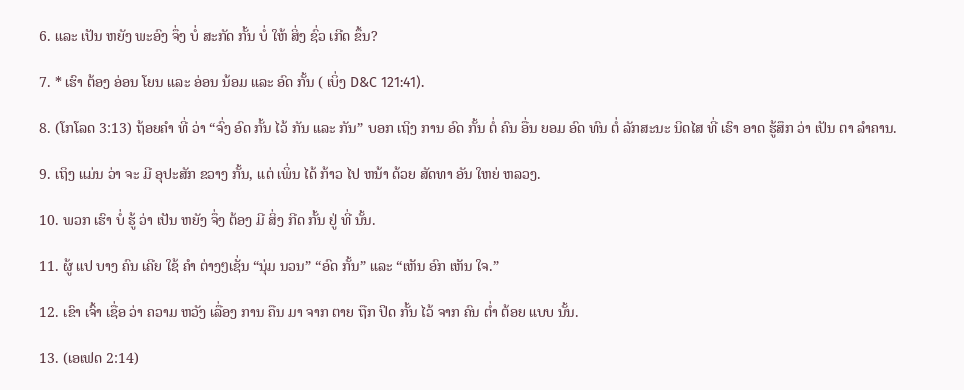6. ແລະ ເປັນ ຫຍັງ ພະອົງ ຈຶ່ງ ບໍ່ ສະກັດ ກັ້ນ ບໍ່ ໃຫ້ ສິ່ງ ຊົ່ວ ເກີດ ຂຶ້ນ?

7. * ເຮົາ ຕ້ອງ ອ່ອນ ໂຍນ ແລະ ອ່ອນ ນ້ອມ ແລະ ອົດ ກັ້ນ ( ເບິ່ງ D&C 121:41).

8. (ໂກໂລດ 3:13) ຖ້ອຍຄໍາ ທີ່ ວ່າ “ຈົ່ງ ອົດ ກັ້ນ ໄວ້ ກັນ ແລະ ກັນ” ບອກ ເຖິງ ການ ອົດ ກັ້ນ ຕໍ່ ຄົນ ອື່ນ ຍອມ ອົດ ທົນ ຕໍ່ ລັກສະນະ ນິດໄສ ທີ່ ເຮົາ ອາດ ຮູ້ສຶກ ວ່າ ເປັນ ຕາ ລໍາຄານ.

9. ເຖິງ ແມ່ນ ວ່າ ຈະ ມີ ອຸປະສັກ ຂວາງ ກັ້ນ, ແຕ່ ເພິ່ນ ໄດ້ ກ້າວ ໄປ ຫນ້າ ດ້ວຍ ສັດທາ ອັນ ໃຫຍ່ ຫລວງ.

10. ພວກ ເຮົາ ບໍ່ ຮູ້ ວ່າ ເປັນ ຫຍັງ ຈຶ່ງ ຕ້ອງ ມີ ສິ່ງ ກີດ ກັ້ນ ຢູ່ ທີ່ ນັ້ນ.

11. ຜູ້ ແປ ບາງ ຄົນ ເຄີຍ ໃຊ້ ຄໍາ ຕ່າງໆເຊັ່ນ “ນຸ່ມ ນວນ” “ອົດ ກັ້ນ” ແລະ “ເຫັນ ອົກ ເຫັນ ໃຈ.”

12. ເຂົາ ເຈົ້າ ເຊື່ອ ວ່າ ຄວາມ ຫວັງ ເລື່ອງ ການ ຄືນ ມາ ຈາກ ຕາຍ ຖືກ ປິດ ກັ້ນ ໄວ້ ຈາກ ຄົນ ຕໍ່າ ຕ້ອຍ ແບບ ນັ້ນ.

13. (ເອເຟດ 2:14)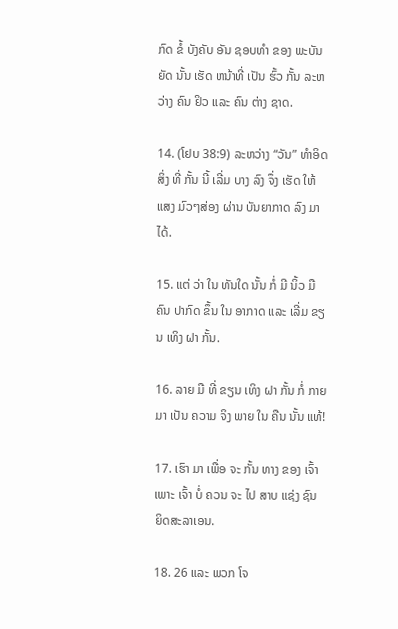ກົດ ຂໍ້ ບັງຄັບ ອັນ ຊອບທໍາ ຂອງ ພະບັນຍັດ ນັ້ນ ເຮັດ ຫນ້າທີ່ ເປັນ ຮົ້ວ ກັ້ນ ລະຫວ່າງ ຄົນ ຢິວ ແລະ ຄົນ ຕ່າງ ຊາດ.

14. (ໂຢບ 38:9) ລະຫວ່າງ “ວັນ” ທໍາອິດ ສິ່ງ ທີ່ ກັ້ນ ນີ້ ເລີ່ມ ບາງ ລົງ ຈຶ່ງ ເຮັດ ໃຫ້ ແສງ ມົວໆສ່ອງ ຜ່ານ ບັນຍາກາດ ລົງ ມາ ໄດ້.

15. ແຕ່ ວ່າ ໃນ ທັນໃດ ນັ້ນ ກໍ່ ມີ ນິ້ວ ມື ຄົນ ປາກົດ ຂຶ້ນ ໃນ ອາກາດ ແລະ ເລີ່ມ ຂຽນ ເທິງ ຝາ ກັ້ນ.

16. ລາຍ ມື ທີ່ ຂຽນ ເທິງ ຝາ ກັ້ນ ກໍ່ ກາຍ ມາ ເປັນ ຄວາມ ຈິງ ພາຍ ໃນ ຄືນ ນັ້ນ ແທ້!

17. ເຮົາ ມາ ເພື່ອ ຈະ ກັ້ນ ທາງ ຂອງ ເຈົ້າ ເພາະ ເຈົ້າ ບໍ່ ຄວນ ຈະ ໄປ ສາບ ແຊ່ງ ຊົນ ຍິດສະລາເອນ.

18. 26 ແລະ ພວກ ໂຈ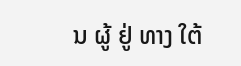ນ ຜູ້ ຢູ່ ທາງ ໃຕ້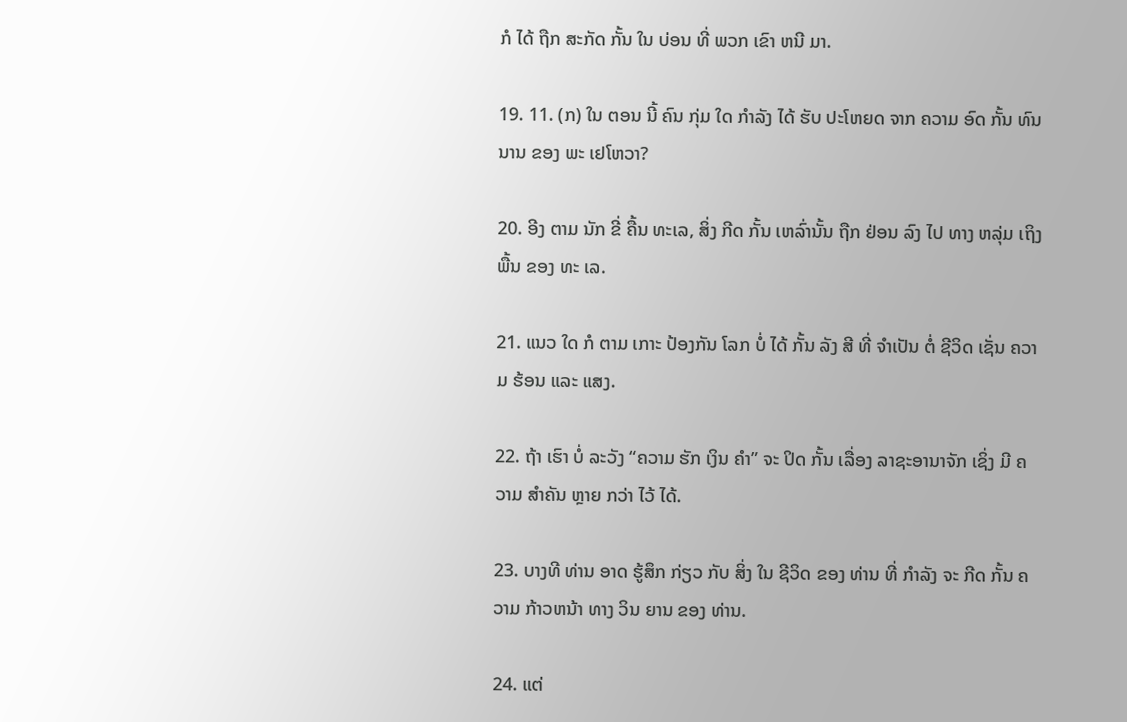ກໍ ໄດ້ ຖືກ ສະກັດ ກັ້ນ ໃນ ບ່ອນ ທີ່ ພວກ ເຂົາ ຫນີ ມາ.

19. 11. (ກ) ໃນ ຕອນ ນີ້ ຄົນ ກຸ່ມ ໃດ ກໍາລັງ ໄດ້ ຮັບ ປະໂຫຍດ ຈາກ ຄວາມ ອົດ ກັ້ນ ທົນ ນານ ຂອງ ພະ ເຢໂຫວາ?

20. ອີງ ຕາມ ນັກ ຂີ່ ຄື້ນ ທະເລ, ສິ່ງ ກີດ ກັ້ນ ເຫລົ່ານັ້ນ ຖືກ ຢ່ອນ ລົງ ໄປ ທາງ ຫລຸ່ມ ເຖິງ ພື້ນ ຂອງ ທະ ເລ.

21. ແນວ ໃດ ກໍ ຕາມ ເກາະ ປ້ອງກັນ ໂລກ ບໍ່ ໄດ້ ກັ້ນ ລັງ ສີ ທີ່ ຈໍາເປັນ ຕໍ່ ຊີວິດ ເຊັ່ນ ຄວາມ ຮ້ອນ ແລະ ແສງ.

22. ຖ້າ ເຮົາ ບໍ່ ລະວັງ “ຄວາມ ຮັກ ເງິນ ຄໍາ” ຈະ ປິດ ກັ້ນ ເລື່ອງ ລາຊະອານາຈັກ ເຊິ່ງ ມີ ຄວາມ ສໍາຄັນ ຫຼາຍ ກວ່າ ໄວ້ ໄດ້.

23. ບາງທີ ທ່ານ ອາດ ຮູ້ສຶກ ກ່ຽວ ກັບ ສິ່ງ ໃນ ຊີວິດ ຂອງ ທ່ານ ທີ່ ກໍາລັງ ຈະ ກີດ ກັ້ນ ຄວາມ ກ້າວຫນ້າ ທາງ ວິນ ຍານ ຂອງ ທ່ານ.

24. ແຕ່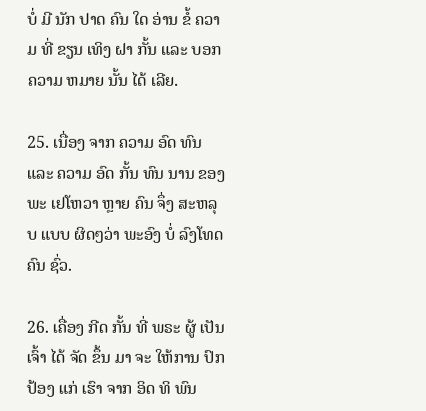ບໍ່ ມີ ນັກ ປາດ ຄົນ ໃດ ອ່ານ ຂໍ້ ຄວາມ ທີ່ ຂຽນ ເທິງ ຝາ ກັ້ນ ແລະ ບອກ ຄວາມ ຫມາຍ ນັ້ນ ໄດ້ ເລີຍ.

25. ເນື່ອງ ຈາກ ຄວາມ ອົດ ທົນ ແລະ ຄວາມ ອົດ ກັ້ນ ທົນ ນານ ຂອງ ພະ ເຢໂຫວາ ຫຼາຍ ຄົນ ຈຶ່ງ ສະຫລຸບ ແບບ ຜິດໆວ່າ ພະອົງ ບໍ່ ລົງໂທດ ຄົນ ຊົ່ວ.

26. ເຄື່ອງ ກີດ ກັ້ນ ທີ່ ພຣະ ຜູ້ ເປັນ ເຈົ້າ ໄດ້ ຈັດ ຂຶ້ນ ມາ ຈະ ໃຫ້ການ ປົກ ປ້ອງ ແກ່ ເຮົາ ຈາກ ອິດ ທິ ພົນ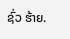ຊົ່ວ ຮ້າຍ.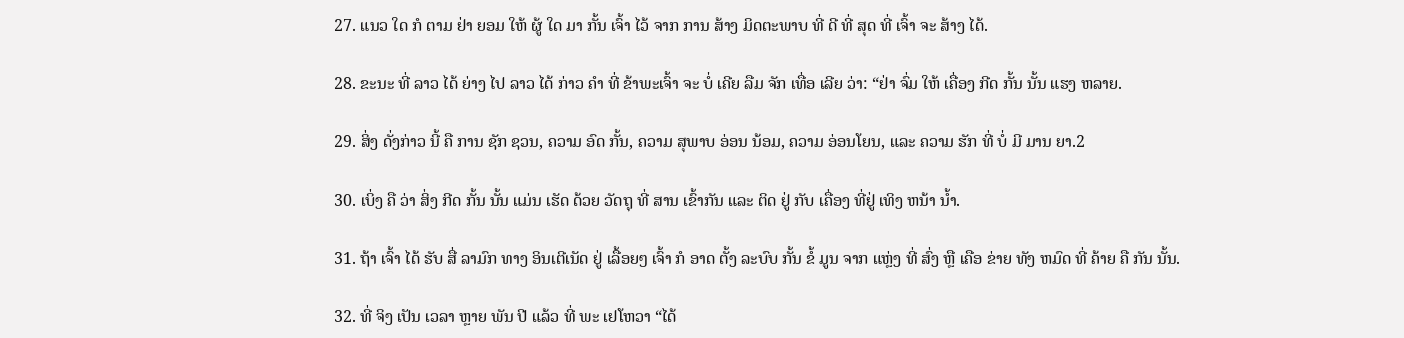27. ແນວ ໃດ ກໍ ຕາມ ຢ່າ ຍອມ ໃຫ້ ຜູ້ ໃດ ມາ ກັ້ນ ເຈົ້າ ໄວ້ ຈາກ ການ ສ້າງ ມິດຕະພາບ ທີ່ ດີ ທີ່ ສຸດ ທີ່ ເຈົ້າ ຈະ ສ້າງ ໄດ້.

28. ຂະນະ ທີ່ ລາວ ໄດ້ ຍ່າງ ໄປ ລາວ ໄດ້ ກ່າວ ຄໍາ ທີ່ ຂ້າພະເຈົ້າ ຈະ ບໍ່ ເຄີຍ ລືມ ຈັກ ເທື່ອ ເລີຍ ວ່າ: “ຢ່າ ຈົ່ມ ໃຫ້ ເຄື່ອງ ກີດ ກັ້ນ ນັ້ນ ແຮງ ຫລາຍ.

29. ສິ່ງ ດັ່ງກ່າວ ນີ້ ຄື ການ ຊັກ ຊວນ, ຄວາມ ອົດ ກັ້ນ, ຄວາມ ສຸພາບ ອ່ອນ ນ້ອມ, ຄວາມ ອ່ອນໂຍນ, ແລະ ຄວາມ ຮັກ ທີ່ ບໍ່ ມີ ມານ ຍາ.2

30. ເບິ່ງ ຄື ວ່າ ສິ່ງ ກີດ ກັ້ນ ນັ້ນ ແມ່ນ ເຮັດ ດ້ວຍ ວັດຖຸ ທີ່ ສານ ເຂົ້າກັນ ແລະ ຕິດ ຢູ່ ກັບ ເຄື່ອງ ທີ່ຢູ່ ເທິງ ຫນ້າ ນ້ຳ.

31. ຖ້າ ເຈົ້າ ໄດ້ ຮັບ ສື່ ລາມົກ ທາງ ອິນເຕີເນັດ ຢູ່ ເລື້ອຍໆ ເຈົ້າ ກໍ ອາດ ຕັ້ງ ລະບົບ ກັ້ນ ຂໍ້ ມູນ ຈາກ ແຫຼ່ງ ທີ່ ສົ່ງ ຫຼື ເຄືອ ຂ່າຍ ທັງ ຫມົດ ທີ່ ຄ້າຍ ຄື ກັນ ນັ້ນ.

32. ທີ່ ຈິງ ເປັນ ເວລາ ຫຼາຍ ພັນ ປີ ແລ້ວ ທີ່ ພະ ເຢໂຫວາ “ໄດ້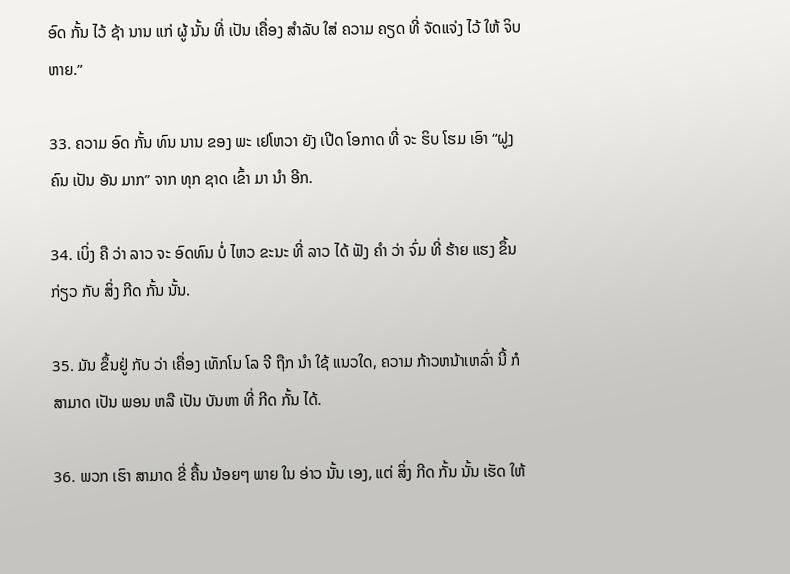ອົດ ກັ້ນ ໄວ້ ຊ້າ ນານ ແກ່ ຜູ້ ນັ້ນ ທີ່ ເປັນ ເຄື່ອງ ສໍາລັບ ໃສ່ ຄວາມ ຄຽດ ທີ່ ຈັດແຈ່ງ ໄວ້ ໃຫ້ ຈິບຫາຍ.”

33. ຄວາມ ອົດ ກັ້ນ ທົນ ນານ ຂອງ ພະ ເຢໂຫວາ ຍັງ ເປີດ ໂອກາດ ທີ່ ຈະ ຮິບ ໂຮມ ເອົາ “ຝູງ ຄົນ ເປັນ ອັນ ມາກ” ຈາກ ທຸກ ຊາດ ເຂົ້າ ມາ ນໍາ ອີກ.

34. ເບິ່ງ ຄື ວ່າ ລາວ ຈະ ອົດທົນ ບໍ່ ໄຫວ ຂະນະ ທີ່ ລາວ ໄດ້ ຟັງ ຄໍາ ວ່າ ຈົ່ມ ທີ່ ຮ້າຍ ແຮງ ຂຶ້ນ ກ່ຽວ ກັບ ສິ່ງ ກີດ ກັ້ນ ນັ້ນ.

35. ມັນ ຂຶ້ນຢູ່ ກັບ ວ່າ ເຄື່ອງ ເທັກໂນ ໂລ ຈີ ຖືກ ນໍາ ໃຊ້ ແນວໃດ, ຄວາມ ກ້າວຫນ້າເຫລົ່າ ນີ້ ກໍ ສາມາດ ເປັນ ພອນ ຫລື ເປັນ ບັນຫາ ທີ່ ກີດ ກັ້ນ ໄດ້.

36. ພວກ ເຮົາ ສາມາດ ຂີ່ ຄື້ນ ນ້ອຍໆ ພາຍ ໃນ ອ່າວ ນັ້ນ ເອງ, ແຕ່ ສິ່ງ ກີດ ກັ້ນ ນັ້ນ ເຮັດ ໃຫ້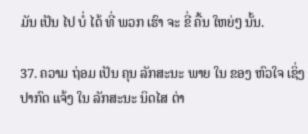ມັນ ເປັນ ໄປ ບໍ່ ໄດ້ ທີ່ ພວກ ເຮົາ ຈະ ຂີ່ ຄື້ນ ໃຫຍ່ໆ ນັ້ນ.

37. ຄວາມ ຖ່ອມ ເປັນ ຄຸນ ລັກສະນະ ພາຍ ໃນ ຂອງ ຫົວໃຈ ເຊິ່ງ ປາກົດ ແຈ້ງ ໃນ ລັກສະນະ ນິດໄສ ຕ່າ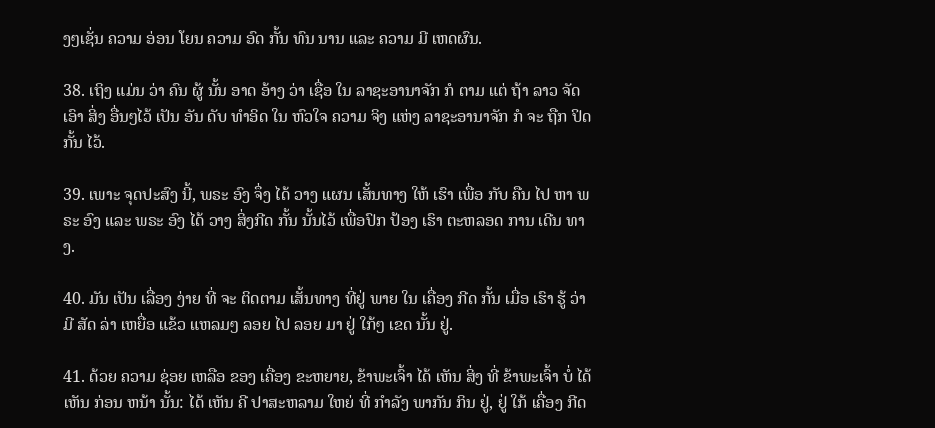ງໆເຊັ່ນ ຄວາມ ອ່ອນ ໂຍນ ຄວາມ ອົດ ກັ້ນ ທົນ ນານ ແລະ ຄວາມ ມີ ເຫດຜົນ.

38. ເຖິງ ແມ່ນ ວ່າ ຄົນ ຜູ້ ນັ້ນ ອາດ ອ້າງ ວ່າ ເຊື່ອ ໃນ ລາຊະອານາຈັກ ກໍ ຕາມ ແຕ່ ຖ້າ ລາວ ຈັດ ເອົາ ສິ່ງ ອື່ນໆໄວ້ ເປັນ ອັນ ດັບ ທໍາອິດ ໃນ ຫົວໃຈ ຄວາມ ຈິງ ແຫ່ງ ລາຊະອານາຈັກ ກໍ ຈະ ຖືກ ປິດ ກັ້ນ ໄວ້.

39. ເພາະ ຈຸດປະສົງ ນີ້, ພຣະ ອົງ ຈຶ່ງ ໄດ້ ວາງ ແຜນ ເສັ້ນທາງ ໃຫ້ ເຮົາ ເພື່ອ ກັບ ຄືນ ໄປ ຫາ ພຣະ ອົງ ແລະ ພຣະ ອົງ ໄດ້ ວາງ ສິ່ງກີດ ກັ້ນ ນັ້ນໄວ້ ເພື່ອປົກ ປ້ອງ ເຮົາ ຕະຫລອດ ການ ເດີນ ທາງ.

40. ມັນ ເປັນ ເລື່ອງ ງ່າຍ ທີ່ ຈະ ຕິດຕາມ ເສັ້ນທາງ ທີ່ຢູ່ ພາຍ ໃນ ເຄື່ອງ ກີດ ກັ້ນ ເມື່ອ ເຮົາ ຮູ້ ວ່າ ມີ ສັດ ລ່າ ເຫຍື່ອ ແຂ້ວ ແຫລມໆ ລອຍ ໄປ ລອຍ ມາ ຢູ່ ໃກ້ໆ ເຂດ ນັ້ນ ຢູ່.

41. ດ້ວຍ ຄວາມ ຊ່ອຍ ເຫລືອ ຂອງ ເຄື່ອງ ຂະຫຍາຍ, ຂ້າພະເຈົ້າ ໄດ້ ເຫັນ ສິ່ງ ທີ່ ຂ້າພະເຈົ້າ ບໍ່ ໄດ້ ເຫັນ ກ່ອນ ຫນ້າ ນັ້ນ: ໄດ້ ເຫັນ ຄີ ປາສະຫລາມ ໃຫຍ່ ທີ່ ກໍາລັງ ພາກັນ ກິນ ຢູ່, ຢູ່ ໃກ້ ເຄື່ອງ ກີດ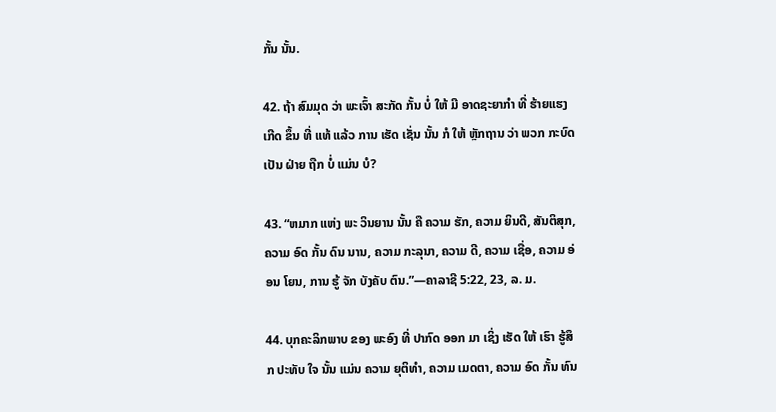ກັ້ນ ນັ້ນ.

42. ຖ້າ ສົມມຸດ ວ່າ ພະເຈົ້າ ສະກັດ ກັ້ນ ບໍ່ ໃຫ້ ມີ ອາດຊະຍາກໍາ ທີ່ ຮ້າຍແຮງ ເກີດ ຂຶ້ນ ທີ່ ແທ້ ແລ້ວ ການ ເຮັດ ເຊັ່ນ ນັ້ນ ກໍ ໃຫ້ ຫຼັກຖານ ວ່າ ພວກ ກະບົດ ເປັນ ຝ່າຍ ຖືກ ບໍ່ ແມ່ນ ບໍ?

43. “ຫມາກ ແຫ່ງ ພະ ວິນຍານ ນັ້ນ ຄື ຄວາມ ຮັກ, ຄວາມ ຍິນດີ, ສັນຕິສຸກ, ຄວາມ ອົດ ກັ້ນ ດົນ ນານ, ຄວາມ ກະລຸນາ, ຄວາມ ດີ, ຄວາມ ເຊື່ອ, ຄວາມ ອ່ອນ ໂຍນ, ການ ຮູ້ ຈັກ ບັງຄັບ ຕົນ.”—ຄາລາຊີ 5:22, 23, ລ. ມ.

44. ບຸກຄະລິກພາບ ຂອງ ພະອົງ ທີ່ ປາກົດ ອອກ ມາ ເຊິ່ງ ເຮັດ ໃຫ້ ເຮົາ ຮູ້ສຶກ ປະທັບ ໃຈ ນັ້ນ ແມ່ນ ຄວາມ ຍຸຕິທໍາ, ຄວາມ ເມດຕາ, ຄວາມ ອົດ ກັ້ນ ທົນ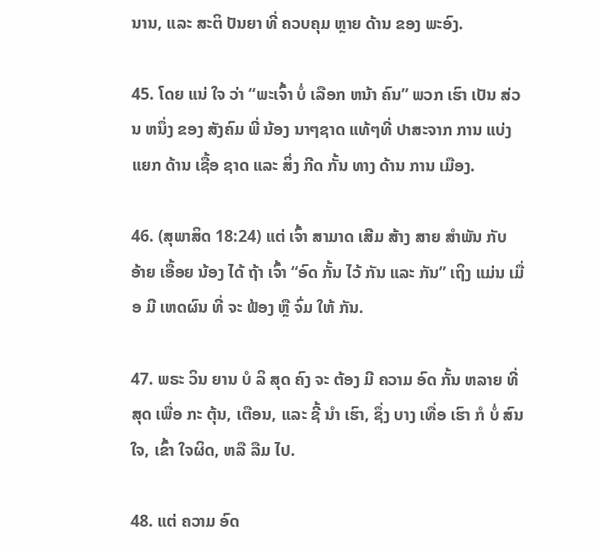ນານ, ແລະ ສະຕິ ປັນຍາ ທີ່ ຄວບຄຸມ ຫຼາຍ ດ້ານ ຂອງ ພະອົງ.

45. ໂດຍ ແນ່ ໃຈ ວ່າ “ພະເຈົ້າ ບໍ່ ເລືອກ ຫນ້າ ຄົນ” ພວກ ເຮົາ ເປັນ ສ່ວນ ຫນຶ່ງ ຂອງ ສັງຄົມ ພີ່ ນ້ອງ ນາໆຊາດ ແທ້ໆທີ່ ປາສະຈາກ ການ ແບ່ງ ແຍກ ດ້ານ ເຊື້ອ ຊາດ ແລະ ສິ່ງ ກີດ ກັ້ນ ທາງ ດ້ານ ການ ເມືອງ.

46. (ສຸພາສິດ 18:24) ແຕ່ ເຈົ້າ ສາມາດ ເສີມ ສ້າງ ສາຍ ສໍາພັນ ກັບ ອ້າຍ ເອື້ອຍ ນ້ອງ ໄດ້ ຖ້າ ເຈົ້າ “ອົດ ກັ້ນ ໄວ້ ກັນ ແລະ ກັນ” ເຖິງ ແມ່ນ ເມື່ອ ມີ ເຫດຜົນ ທີ່ ຈະ ຟ້ອງ ຫຼື ຈົ່ມ ໃຫ້ ກັນ.

47. ພຣະ ວິນ ຍານ ບໍ ລິ ສຸດ ຄົງ ຈະ ຕ້ອງ ມີ ຄວາມ ອົດ ກັ້ນ ຫລາຍ ທີ່ ສຸດ ເພື່ອ ກະ ຕຸ້ນ, ເຕືອນ, ແລະ ຊີ້ ນໍາ ເຮົາ, ຊຶ່ງ ບາງ ເທື່ອ ເຮົາ ກໍ ບໍ່ ສົນ ໃຈ, ເຂົ້າ ໃຈຜິດ, ຫລື ລືມ ໄປ.

48. ແຕ່ ຄວາມ ອົດ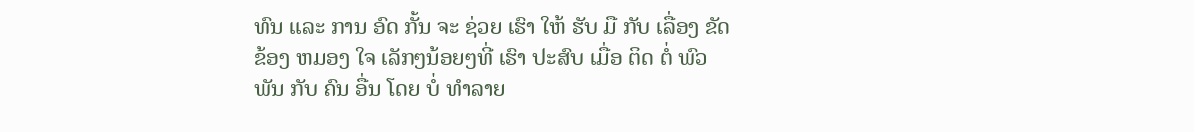ທົນ ແລະ ການ ອົດ ກັ້ນ ຈະ ຊ່ວຍ ເຮົາ ໃຫ້ ຮັບ ມື ກັບ ເລື່ອງ ຂັດ ຂ້ອງ ຫມອງ ໃຈ ເລັກໆນ້ອຍໆທີ່ ເຮົາ ປະສົບ ເມື່ອ ຕິດ ຕໍ່ ພົວ ພັນ ກັບ ຄົນ ອື່ນ ໂດຍ ບໍ່ ທໍາລາຍ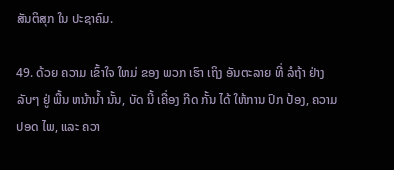ສັນຕິສຸກ ໃນ ປະຊາຄົມ.

49. ດ້ວຍ ຄວາມ ເຂົ້າໃຈ ໃຫມ່ ຂອງ ພວກ ເຮົາ ເຖິງ ອັນຕະລາຍ ທີ່ ລໍຖ້າ ຢ່າງ ລັບໆ ຢູ່ ພື້ນ ຫນ້ານ້ຳ ນັ້ນ, ບັດ ນີ້ ເຄື່ອງ ກີດ ກັ້ນ ໄດ້ ໃຫ້ການ ປົກ ປ້ອງ, ຄວາມ ປອດ ໄພ, ແລະ ຄວາ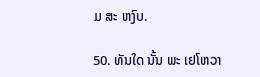ມ ສະ ຫງົບ.

50. ທັນໃດ ນັ້ນ ພະ ເຢໂຫວາ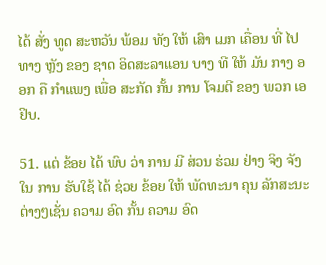ໄດ້ ສັ່ງ ທູດ ສະຫວັນ ພ້ອມ ທັງ ໃຫ້ ເສົາ ເມກ ເຄື່ອນ ທີ່ ໄປ ທາງ ຫຼັງ ຂອງ ຊາດ ອິດສະລາແອນ ບາງ ທີ ໃຫ້ ມັນ ກາງ ອອກ ຄື ກໍາແພງ ເພື່ອ ສະກັດ ກັ້ນ ການ ໂຈມຕີ ຂອງ ພວກ ເອຢິບ.

51. ແຕ່ ຂ້ອຍ ໄດ້ ພົບ ວ່າ ການ ມີ ສ່ວນ ຮ່ວມ ຢ່າງ ຈິງ ຈັງ ໃນ ການ ຮັບໃຊ້ ໄດ້ ຊ່ວຍ ຂ້ອຍ ໃຫ້ ພັດທະນາ ຄຸນ ລັກສະນະ ຕ່າງໆເຊັ່ນ ຄວາມ ອົດ ກັ້ນ ຄວາມ ອົດ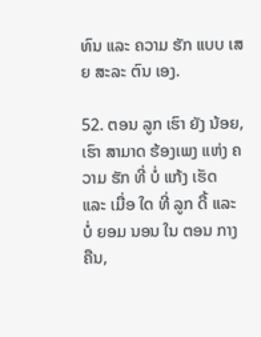ທົນ ແລະ ຄວາມ ຮັກ ແບບ ເສຍ ສະລະ ຕົນ ເອງ.

52. ຕອນ ລູກ ເຮົາ ຍັງ ນ້ອຍ, ເຮົາ ສາມາດ ຮ້ອງເພງ ແຫ່ງ ຄວາມ ຮັກ ທີ່ ບໍ່ ແກ້ງ ເຮັດ ແລະ ເມື່ອ ໃດ ທີ່ ລູກ ດື້ ແລະ ບໍ່ ຍອມ ນອນ ໃນ ຕອນ ກາງຄືນ,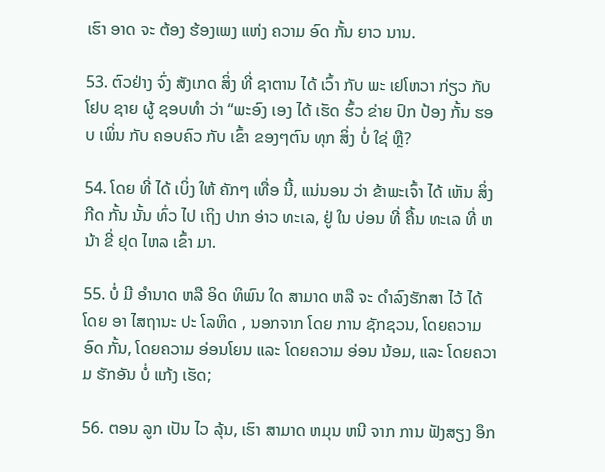ເຮົາ ອາດ ຈະ ຕ້ອງ ຮ້ອງເພງ ແຫ່ງ ຄວາມ ອົດ ກັ້ນ ຍາວ ນານ.

53. ຕົວຢ່າງ ຈົ່ງ ສັງເກດ ສິ່ງ ທີ່ ຊາຕານ ໄດ້ ເວົ້າ ກັບ ພະ ເຢໂຫວາ ກ່ຽວ ກັບ ໂຢບ ຊາຍ ຜູ້ ຊອບທໍາ ວ່າ “ພະອົງ ເອງ ໄດ້ ເຮັດ ຮົ້ວ ຂ່າຍ ປົກ ປ້ອງ ກັ້ນ ຮອບ ເພິ່ນ ກັບ ຄອບຄົວ ກັບ ເຂົ້າ ຂອງໆຕົນ ທຸກ ສິ່ງ ບໍ່ ໃຊ່ ຫຼື?

54. ໂດຍ ທີ່ ໄດ້ ເບິ່ງ ໃຫ້ ຄັກໆ ເທື່ອ ນີ້, ແນ່ນອນ ວ່າ ຂ້າພະເຈົ້າ ໄດ້ ເຫັນ ສິ່ງ ກີດ ກັ້ນ ນັ້ນ ທົ່ວ ໄປ ເຖິງ ປາກ ອ່າວ ທະເລ, ຢູ່ ໃນ ບ່ອນ ທີ່ ຄື້ນ ທະເລ ທີ່ ຫນ້າ ຂີ່ ຢຸດ ໄຫລ ເຂົ້າ ມາ.

55. ບໍ່ ມີ ອໍານາດ ຫລື ອິດ ທິພົນ ໃດ ສາມາດ ຫລື ຈະ ດໍາລົງຮັກສາ ໄວ້ ໄດ້ ໂດຍ ອາ ໄສຖານະ ປະ ໂລຫິດ , ນອກຈາກ ໂດຍ ການ ຊັກຊວນ, ໂດຍຄວາມ ອົດ ກັ້ນ, ໂດຍຄວາມ ອ່ອນໂຍນ ແລະ ໂດຍຄວາມ ອ່ອນ ນ້ອມ, ແລະ ໂດຍຄວາມ ຮັກອັນ ບໍ່ ແກ້ງ ເຮັດ;

56. ຕອນ ລູກ ເປັນ ໄວ ລຸ້ນ, ເຮົາ ສາມາດ ຫມຸນ ຫນີ ຈາກ ການ ຟັງສຽງ ອຶກ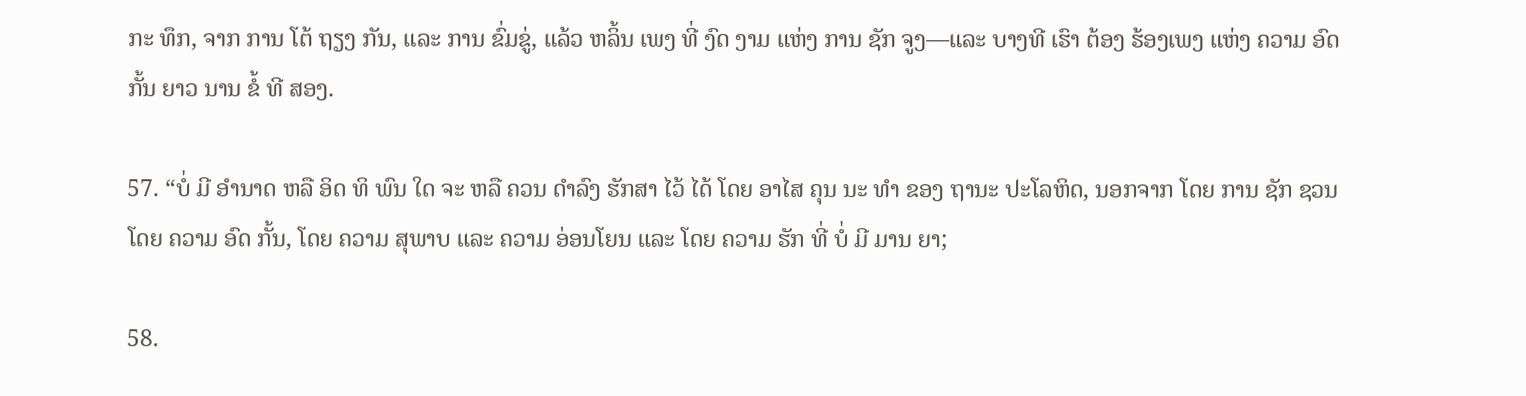ກະ ທຶກ, ຈາກ ການ ໂຕ້ ຖຽງ ກັນ, ແລະ ການ ຂົ່ມຂູ່, ແລ້ວ ຫລິ້ນ ເພງ ທີ່ ງົດ ງາມ ແຫ່ງ ການ ຊັກ ຈູງ—ແລະ ບາງທີ ເຮົາ ຕ້ອງ ຮ້ອງເພງ ແຫ່ງ ຄວາມ ອົດ ກັ້ນ ຍາວ ນານ ຂໍ້ ທີ ສອງ.

57. “ບໍ່ ມີ ອໍານາດ ຫລື ອິດ ທິ ພົນ ໃດ ຈະ ຫລື ຄວນ ດໍາລົງ ຮັກສາ ໄວ້ ໄດ້ ໂດຍ ອາໄສ ຄຸນ ນະ ທໍາ ຂອງ ຖານະ ປະໂລຫິດ, ນອກຈາກ ໂດຍ ການ ຊັກ ຊວນ ໂດຍ ຄວາມ ອົດ ກັ້ນ, ໂດຍ ຄວາມ ສຸພາບ ແລະ ຄວາມ ອ່ອນໂຍນ ແລະ ໂດຍ ຄວາມ ຮັກ ທີ່ ບໍ່ ມີ ມານ ຍາ;

58.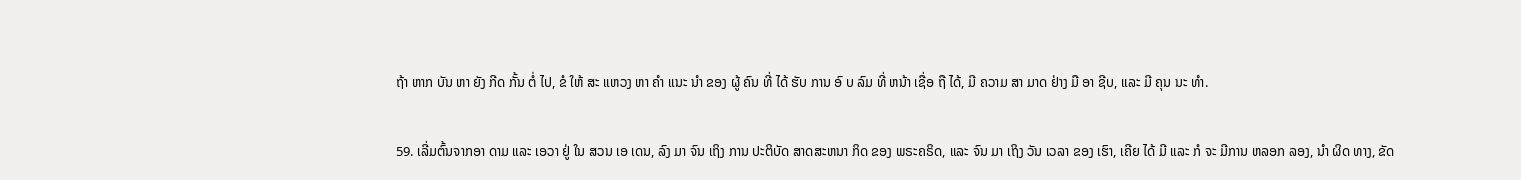ຖ້າ ຫາກ ບັນ ຫາ ຍັງ ກີດ ກັ້ນ ຕໍ່ ໄປ, ຂໍ ໃຫ້ ສະ ແຫວງ ຫາ ຄໍາ ແນະ ນໍາ ຂອງ ຜູ້ ຄົນ ທີ່ ໄດ້ ຮັບ ການ ອົ ບ ລົມ ທີ່ ຫນ້າ ເຊື່ອ ຖື ໄດ້, ມີ ຄວາມ ສາ ມາດ ຢ່າງ ມື ອາ ຊີບ, ແລະ ມີ ຄຸນ ນະ ທໍາ.

59. ເລີ່ມຕົ້ນຈາກອາ ດາມ ແລະ ເອວາ ຢູ່ ໃນ ສວນ ເອ ເດນ, ລົງ ມາ ຈົນ ເຖິງ ການ ປະຕິບັດ ສາດສະຫນາ ກິດ ຂອງ ພຣະຄຣິດ, ແລະ ຈົນ ມາ ເຖິງ ວັນ ເວລາ ຂອງ ເຮົາ, ເຄີຍ ໄດ້ ມີ ແລະ ກໍ ຈະ ມີການ ຫລອກ ລອງ, ນໍາ ຜິດ ທາງ, ຂັດ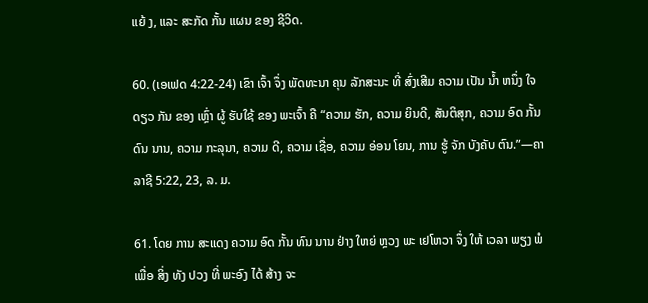ແຍ້ ງ, ແລະ ສະກັດ ກັ້ນ ແຜນ ຂອງ ຊີວິດ.

60. (ເອເຟດ 4:22-24) ເຂົາ ເຈົ້າ ຈຶ່ງ ພັດທະນາ ຄຸນ ລັກສະນະ ທີ່ ສົ່ງເສີມ ຄວາມ ເປັນ ນໍ້າ ຫນຶ່ງ ໃຈ ດຽວ ກັນ ຂອງ ເຫຼົ່າ ຜູ້ ຮັບໃຊ້ ຂອງ ພະເຈົ້າ ຄື “ຄວາມ ຮັກ, ຄວາມ ຍິນດີ, ສັນຕິສຸກ, ຄວາມ ອົດ ກັ້ນ ດົນ ນານ, ຄວາມ ກະລຸນາ, ຄວາມ ດີ, ຄວາມ ເຊື່ອ, ຄວາມ ອ່ອນ ໂຍນ, ການ ຮູ້ ຈັກ ບັງຄັບ ຕົນ.”—ຄາລາຊີ 5:22, 23, ລ. ມ.

61. ໂດຍ ການ ສະແດງ ຄວາມ ອົດ ກັ້ນ ທົນ ນານ ຢ່າງ ໃຫຍ່ ຫຼວງ ພະ ເຢໂຫວາ ຈຶ່ງ ໃຫ້ ເວລາ ພຽງ ພໍ ເພື່ອ ສິ່ງ ທັງ ປວງ ທີ່ ພະອົງ ໄດ້ ສ້າງ ຈະ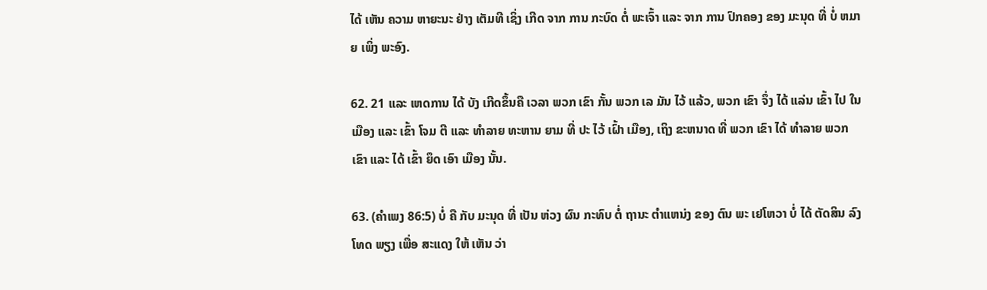ໄດ້ ເຫັນ ຄວາມ ຫາຍະນະ ຢ່າງ ເຕັມທີ ເຊິ່ງ ເກີດ ຈາກ ການ ກະບົດ ຕໍ່ ພະເຈົ້າ ແລະ ຈາກ ການ ປົກຄອງ ຂອງ ມະນຸດ ທີ່ ບໍ່ ຫມາຍ ເພິ່ງ ພະອົງ.

62. 21 ແລະ ເຫດການ ໄດ້ ບັງ ເກີດຂຶ້ນຄື ເວລາ ພວກ ເຂົາ ກັ້ນ ພວກ ເລ ມັນ ໄວ້ ແລ້ວ, ພວກ ເຂົາ ຈຶ່ງ ໄດ້ ແລ່ນ ເຂົ້າ ໄປ ໃນ ເມືອງ ແລະ ເຂົ້າ ໂຈມ ຕີ ແລະ ທໍາລາຍ ທະຫານ ຍາມ ທີ່ ປະ ໄວ້ ເຝົ້າ ເມືອງ, ເຖິງ ຂະຫນາດ ທີ່ ພວກ ເຂົາ ໄດ້ ທໍາລາຍ ພວກ ເຂົາ ແລະ ໄດ້ ເຂົ້າ ຍຶດ ເອົາ ເມືອງ ນັ້ນ.

63. (ຄໍາເພງ 86:5) ບໍ່ ຄື ກັບ ມະນຸດ ທີ່ ເປັນ ຫ່ວງ ຜົນ ກະທົບ ຕໍ່ ຖານະ ຕໍາແຫນ່ງ ຂອງ ຕົນ ພະ ເຢໂຫວາ ບໍ່ ໄດ້ ຕັດສິນ ລົງໂທດ ພຽງ ເພື່ອ ສະແດງ ໃຫ້ ເຫັນ ວ່າ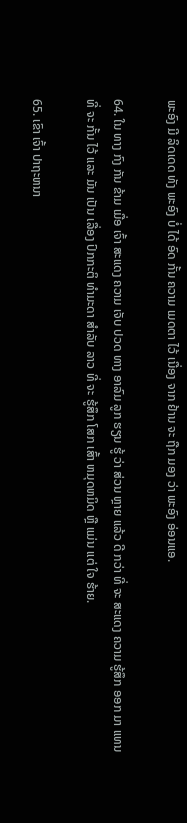ພະອົງ ມີ ລິດເດດ ທັງ ພະອົງ ບໍ່ ໄດ້ ອົດ ກັ້ນ ຄວາມ ເມດຕາ ໄວ້ ເນື່ອງ ຈາກ ຢ້ານ ຈະ ຖືກ ມອງ ວ່າ ພະອົງ ອ່ອນແອ.

64. ໃນ ທາງ ກົງ ກັນ ຂ້າມ ເມື່ອ ເຈົ້າ ສະແດງ ຄວາມ ເຈັບ ປວດ ທາງ ອາລົມ ລູກ ຮຽນ ຮູ້ ວ່າ ສ່ວນ ຫຼາຍ ແລ້ວ ດີ ກວ່າ ທີ່ ຈະ ສະແດງ ຄວາມ ຮູ້ສຶກ ອອກ ມາ ແທນ ທີ່ ຈະ ກັ້ນ ໄວ້ ແລະ ມັນ ເປັນ ເລື່ອງ ປົກກະຕິ ທໍາມະດາ ສໍາລັບ ລາວ ທີ່ ຈະ ຮູ້ສຶກ ໂສກ ເສົ້າ ຫມຸດຫມິດ ຫຼື ແມ່ນ ແຕ່ ໃຈ ຮ້າຍ.

65. ເຂົາ ເຈົ້າ ປາຖະຫນາ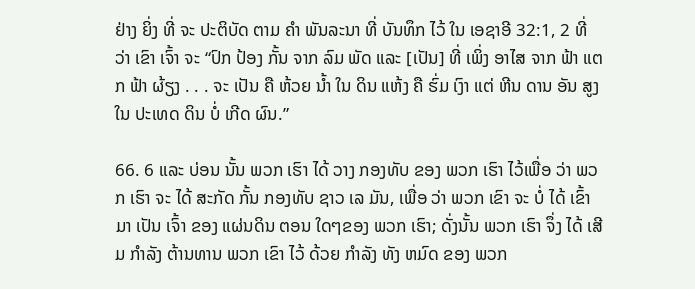ຢ່າງ ຍິ່ງ ທີ່ ຈະ ປະຕິບັດ ຕາມ ຄໍາ ພັນລະນາ ທີ່ ບັນທຶກ ໄວ້ ໃນ ເອຊາອີ 32:1, 2 ທີ່ ວ່າ ເຂົາ ເຈົ້າ ຈະ “ປົກ ປ້ອງ ກັ້ນ ຈາກ ລົມ ພັດ ແລະ [ເປັນ] ທີ່ ເພິ່ງ ອາໄສ ຈາກ ຟ້າ ແຕກ ຟ້າ ຜ້ຽງ . . . ຈະ ເປັນ ຄື ຫ້ວຍ ນໍ້າ ໃນ ດິນ ແຫ້ງ ຄື ຮົ່ມ ເງົາ ແຕ່ ຫີນ ດານ ອັນ ສູງ ໃນ ປະເທດ ດິນ ບໍ່ ເກີດ ຜົນ.”

66. 6 ແລະ ບ່ອນ ນັ້ນ ພວກ ເຮົາ ໄດ້ ວາງ ກອງທັບ ຂອງ ພວກ ເຮົາ ໄວ້ເພື່ອ ວ່າ ພວກ ເຮົາ ຈະ ໄດ້ ສະກັດ ກັ້ນ ກອງທັບ ຊາວ ເລ ມັນ, ເພື່ອ ວ່າ ພວກ ເຂົາ ຈະ ບໍ່ ໄດ້ ເຂົ້າ ມາ ເປັນ ເຈົ້າ ຂອງ ແຜ່ນດິນ ຕອນ ໃດໆຂອງ ພວກ ເຮົາ; ດັ່ງນັ້ນ ພວກ ເຮົາ ຈຶ່ງ ໄດ້ ເສີມ ກໍາລັງ ຕ້ານທານ ພວກ ເຂົາ ໄວ້ ດ້ວຍ ກໍາລັງ ທັງ ຫມົດ ຂອງ ພວກ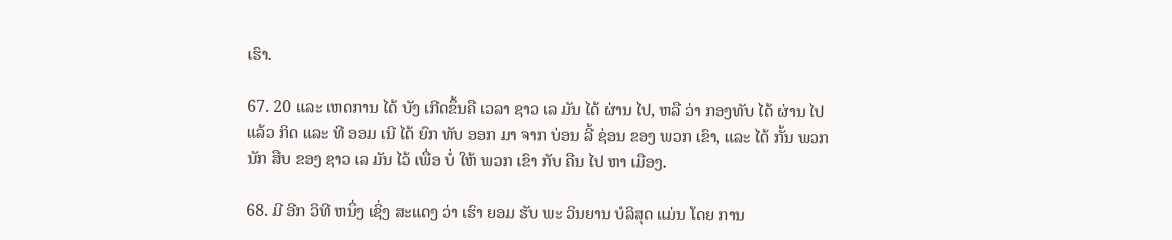ເຮົາ.

67. 20 ແລະ ເຫດການ ໄດ້ ບັງ ເກີດຂຶ້ນຄື ເວລາ ຊາວ ເລ ມັນ ໄດ້ ຜ່ານ ໄປ, ຫລື ວ່າ ກອງທັບ ໄດ້ ຜ່ານ ໄປ ແລ້ວ ກິດ ແລະ ທີ ອອມ ເນີ ໄດ້ ຍົກ ທັບ ອອກ ມາ ຈາກ ບ່ອນ ລີ້ ຊ່ອນ ຂອງ ພວກ ເຂົາ, ແລະ ໄດ້ ກັ້ນ ພວກ ນັກ ສືບ ຂອງ ຊາວ ເລ ມັນ ໄວ້ ເພື່ອ ບໍ່ ໃຫ້ ພວກ ເຂົາ ກັບ ຄືນ ໄປ ຫາ ເມືອງ.

68. ມີ ອີກ ວິທີ ຫນຶ່ງ ເຊິ່ງ ສະແດງ ວ່າ ເຮົາ ຍອມ ຮັບ ພະ ວິນຍານ ບໍລິສຸດ ແມ່ນ ໂດຍ ການ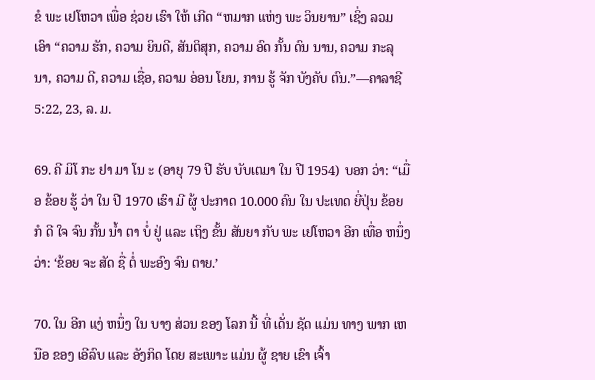ຂໍ ພະ ເຢໂຫວາ ເພື່ອ ຊ່ວຍ ເຮົາ ໃຫ້ ເກີດ “ຫມາກ ແຫ່ງ ພະ ວິນຍານ” ເຊິ່ງ ລວມ ເອົາ “ຄວາມ ຮັກ, ຄວາມ ຍິນດີ, ສັນຕິສຸກ, ຄວາມ ອົດ ກັ້ນ ດົນ ນານ, ຄວາມ ກະລຸນາ, ຄວາມ ດີ, ຄວາມ ເຊື່ອ, ຄວາມ ອ່ອນ ໂຍນ, ການ ຮູ້ ຈັກ ບັງຄັບ ຕົນ.”—ຄາລາຊີ 5:22, 23, ລ. ມ.

69. ຄີ ມິໂ ກະ ຢາ ມາ ໂນ ະ (ອາຍຸ 79 ປີ ຮັບ ບັບເຕມາ ໃນ ປີ 1954) ບອກ ວ່າ: “ເມື່ອ ຂ້ອຍ ຮູ້ ວ່າ ໃນ ປີ 1970 ເຮົາ ມີ ຜູ້ ປະກາດ 10.000 ຄົນ ໃນ ປະເທດ ຍີ່ປຸ່ນ ຂ້ອຍ ກໍ ດີ ໃຈ ຈົນ ກັ້ນ ນໍ້າ ຕາ ບໍ່ ຢູ່ ແລະ ເຖິງ ຂັ້ນ ສັນຍາ ກັບ ພະ ເຢໂຫວາ ອີກ ເທື່ອ ຫນຶ່ງ ວ່າ: ‘ຂ້ອຍ ຈະ ສັດ ຊື່ ຕໍ່ ພະອົງ ຈົນ ຕາຍ.’

70. ໃນ ອີກ ແງ່ ຫນຶ່ງ ໃນ ບາງ ສ່ວນ ຂອງ ໂລກ ນີ້ ທີ່ ເດັ່ນ ຊັດ ແມ່ນ ທາງ ພາກ ເຫນືອ ຂອງ ເອີລົບ ແລະ ອັງກິດ ໂດຍ ສະເພາະ ແມ່ນ ຜູ້ ຊາຍ ເຂົາ ເຈົ້າ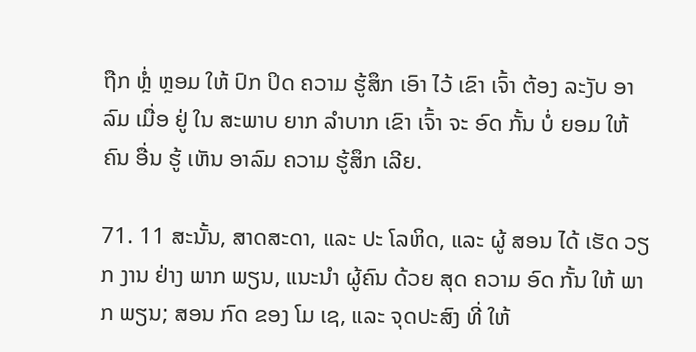ຖືກ ຫຼໍ່ ຫຼອມ ໃຫ້ ປົກ ປິດ ຄວາມ ຮູ້ສຶກ ເອົາ ໄວ້ ເຂົາ ເຈົ້າ ຕ້ອງ ລະງັບ ອາລົມ ເມື່ອ ຢູ່ ໃນ ສະພາບ ຍາກ ລໍາບາກ ເຂົາ ເຈົ້າ ຈະ ອົດ ກັ້ນ ບໍ່ ຍອມ ໃຫ້ ຄົນ ອື່ນ ຮູ້ ເຫັນ ອາລົມ ຄວາມ ຮູ້ສຶກ ເລີຍ.

71. 11 ສະນັ້ນ, ສາດສະດາ, ແລະ ປະ ໂລຫິດ, ແລະ ຜູ້ ສອນ ໄດ້ ເຮັດ ວຽກ ງານ ຢ່າງ ພາກ ພຽນ, ແນະນໍາ ຜູ້ຄົນ ດ້ວຍ ສຸດ ຄວາມ ອົດ ກັ້ນ ໃຫ້ ພາກ ພຽນ; ສອນ ກົດ ຂອງ ໂມ ເຊ, ແລະ ຈຸດປະສົງ ທີ່ ໃຫ້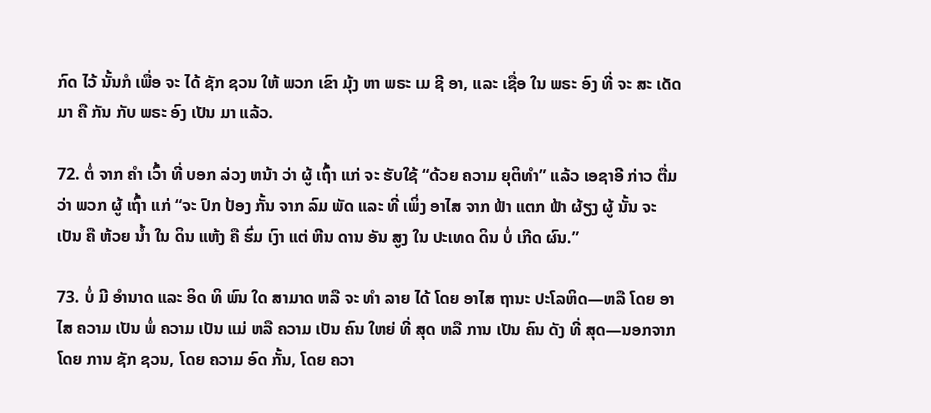ກົດ ໄວ້ ນັ້ນກໍ ເພື່ອ ຈະ ໄດ້ ຊັກ ຊວນ ໃຫ້ ພວກ ເຂົາ ມຸ້ງ ຫາ ພຣະ ເມ ຊີ ອາ, ແລະ ເຊື່ອ ໃນ ພຣະ ອົງ ທີ່ ຈະ ສະ ເດັດ ມາ ຄື ກັນ ກັບ ພຣະ ອົງ ເປັນ ມາ ແລ້ວ.

72. ຕໍ່ ຈາກ ຄໍາ ເວົ້າ ທີ່ ບອກ ລ່ວງ ຫນ້າ ວ່າ ຜູ້ ເຖົ້າ ແກ່ ຈະ ຮັບໃຊ້ “ດ້ວຍ ຄວາມ ຍຸຕິທໍາ” ແລ້ວ ເອຊາອີ ກ່າວ ຕື່ມ ວ່າ ພວກ ຜູ້ ເຖົ້າ ແກ່ “ຈະ ປົກ ປ້ອງ ກັ້ນ ຈາກ ລົມ ພັດ ແລະ ທີ່ ເພິ່ງ ອາໄສ ຈາກ ຟ້າ ແຕກ ຟ້າ ຜ້ຽງ ຜູ້ ນັ້ນ ຈະ ເປັນ ຄື ຫ້ວຍ ນໍ້າ ໃນ ດິນ ແຫ້ງ ຄື ຮົ່ມ ເງົາ ແຕ່ ຫີນ ດານ ອັນ ສູງ ໃນ ປະເທດ ດິນ ບໍ່ ເກີດ ຜົນ.”

73. ບໍ່ ມີ ອໍານາດ ແລະ ອິດ ທິ ພົນ ໃດ ສາມາດ ຫລື ຈະ ທໍາ ລາຍ ໄດ້ ໂດຍ ອາໄສ ຖານະ ປະໂລຫິດ—ຫລື ໂດຍ ອາໄສ ຄວາມ ເປັນ ພໍ່ ຄວາມ ເປັນ ແມ່ ຫລື ຄວາມ ເປັນ ຄົນ ໃຫຍ່ ທີ່ ສຸດ ຫລື ການ ເປັນ ຄົນ ດັງ ທີ່ ສຸດ—ນອກຈາກ ໂດຍ ການ ຊັກ ຊວນ, ໂດຍ ຄວາມ ອົດ ກັ້ນ, ໂດຍ ຄວາ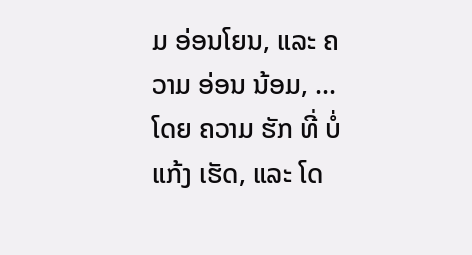ມ ອ່ອນໂຍນ, ແລະ ຄວາມ ອ່ອນ ນ້ອມ, ... ໂດຍ ຄວາມ ຮັກ ທີ່ ບໍ່ ແກ້ງ ເຮັດ, ແລະ ໂດ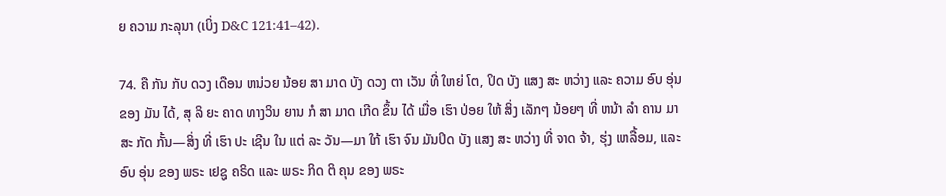ຍ ຄວາມ ກະລຸນາ (ເບິ່ງ D&C 121:41–42).

74. ຄື ກັນ ກັບ ດວງ ເດືອນ ຫນ່ວຍ ນ້ອຍ ສາ ມາດ ບັງ ດວງ ຕາ ເວັນ ທີ່ ໃຫຍ່ ໂຕ, ປິດ ບັງ ແສງ ສະ ຫວ່າງ ແລະ ຄວາມ ອົບ ອຸ່ນ ຂອງ ມັນ ໄດ້, ສຸ ລິ ຍະ ຄາດ ທາງວິນ ຍານ ກໍ ສາ ມາດ ເກີດ ຂຶ້ນ ໄດ້ ເມື່ອ ເຮົາ ປ່ອຍ ໃຫ້ ສິ່ງ ເລັກໆ ນ້ອຍໆ ທີ່ ຫນ້າ ລໍາ ຄານ ມາ ສະ ກັດ ກັ້ນ—ສິ່ງ ທີ່ ເຮົາ ປະ ເຊີນ ໃນ ແຕ່ ລະ ວັນ—ມາ ໃກ້ ເຮົາ ຈົນ ມັນປິດ ບັງ ແສງ ສະ ຫວ່າງ ທີ່ ຈາດ ຈ້າ, ຮຸ່ງ ເຫລື້ອມ, ແລະ ອົບ ອຸ່ນ ຂອງ ພຣະ ເຢຊູ ຄຣິດ ແລະ ພຣະ ກິດ ຕິ ຄຸນ ຂອງ ພຣະ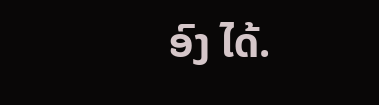ອົງ ໄດ້.